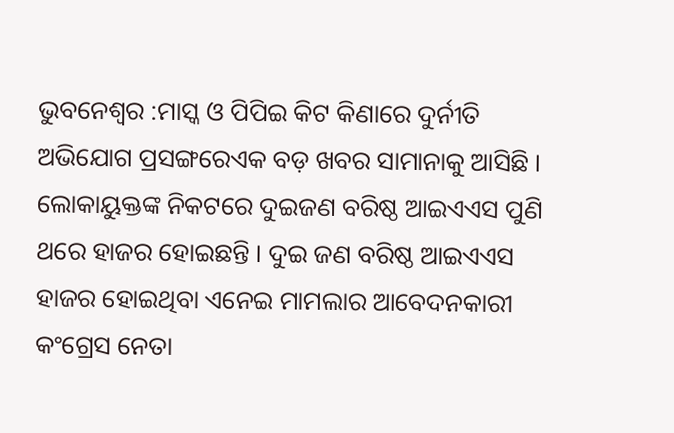ଭୁବନେଶ୍ୱର :ମାସ୍କ ଓ ପିପିଇ କିଟ କିଣାରେ ଦୁର୍ନୀତି ଅଭିଯୋଗ ପ୍ରସଙ୍ଗରେଏକ ବଡ଼ ଖବର ସାମାନାକୁ ଆସିଛି । ଲୋକାୟୁକ୍ତଙ୍କ ନିକଟରେ ଦୁଇଜଣ ବରିଷ୍ଠ ଆଇଏଏସ ପୁଣି ଥରେ ହାଜର ହୋଇଛନ୍ତି । ଦୁଇ ଜଣ ବରିଷ୍ଠ ଆଇଏଏସ ହାଜର ହୋଇଥିବା ଏନେଇ ମାମଲାର ଆବେଦନକାରୀ କଂଗ୍ରେସ ନେତା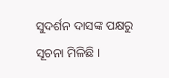ସୁଦର୍ଶନ ଦାସଙ୍କ ପକ୍ଷରୁ ସୂଚନା ମିଳିଛି ।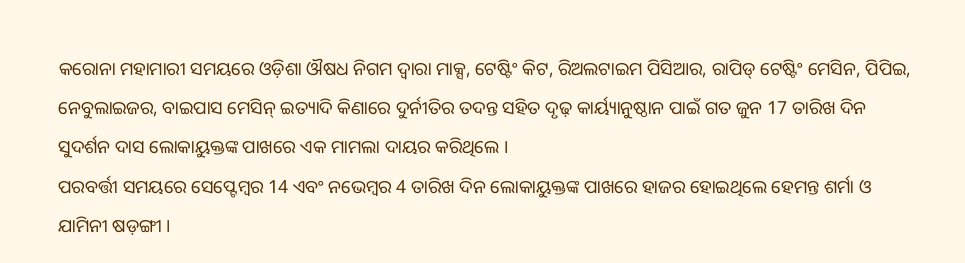କରୋନା ମହାମାରୀ ସମୟରେ ଓଡ଼ିଶା ଔଷଧ ନିଗମ ଦ୍ୱାରା ମାକ୍ସ, ଟେଷ୍ଟିଂ କିଟ, ରିଅଲଟାଇମ ପିସିଆର, ରାପିଡ୍ ଟେଷ୍ଟିଂ ମେସିନ, ପିପିଇ, ନେବୁଲାଇଜର, ବାଇପାସ ମେସିନ୍ ଇତ୍ୟାଦି କିଣାରେ ଦୁର୍ନୀତିର ତଦନ୍ତ ସହିତ ଦୃଢ଼ କାର୍ୟ୍ୟାନୁଷ୍ଠାନ ପାଇଁ ଗତ ଜୁନ 17 ତାରିଖ ଦିନ ସୁଦର୍ଶନ ଦାସ ଲୋକାୟୁକ୍ତଙ୍କ ପାଖରେ ଏକ ମାମଲା ଦାୟର କରିଥିଲେ ।
ପରବର୍ତ୍ତୀ ସମୟରେ ସେପ୍ଟେମ୍ବର 14 ଏବଂ ନଭେମ୍ବର 4 ତାରିଖ ଦିନ ଲୋକାୟୁକ୍ତଙ୍କ ପାଖରେ ହାଜର ହୋଇଥିଲେ ହେମନ୍ତ ଶର୍ମା ଓ ଯାମିନୀ ଷଡ଼ଙ୍ଗୀ ।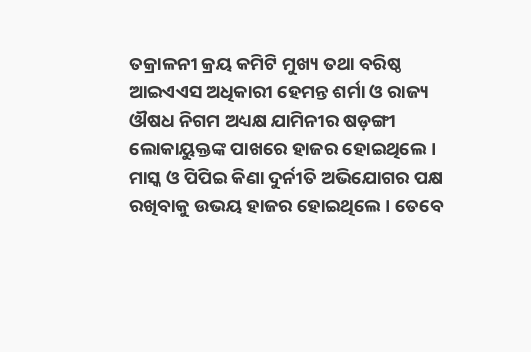ତକ୍ରାଳନୀ କ୍ରୟ କମିଟି ମୁଖ୍ୟ ତଥା ବରିଷ୍ଠ ଆଇଏଏସ ଅଧିକାରୀ ହେମନ୍ତ ଶର୍ମା ଓ ରାଜ୍ୟ ଔଷଧ ନିଗମ ଅଧ୍ୟକ୍ଷ ଯାମିନୀର ଷଡ଼ଙ୍ଗୀ ଲୋକାୟୁକ୍ତଙ୍କ ପାଖରେ ହାଜର ହୋଇଥିଲେ । ମାସ୍କ ଓ ପିପିଇ କିଣା ଦୁର୍ନୀତି ଅଭିଯୋଗର ପକ୍ଷ ରଖିବାକୁ ଉଭୟ ହାଜର ହୋଇଥିଲେ । ତେବେ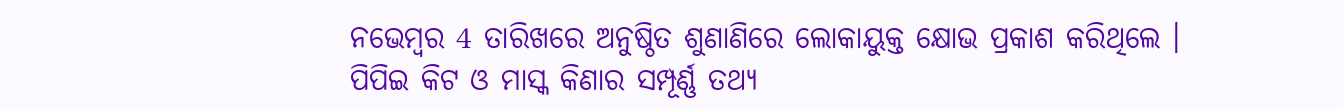ନଭେମ୍ବର 4 ତାରିଖରେ ଅନୁଷ୍ଠିତ ଶୁଣାଣିରେ ଲୋକାୟୁକ୍ତ କ୍ଷୋଭ ପ୍ରକାଶ କରିଥିଲେ । ପିପିଇ କିଟ ଓ ମାସ୍କ କିଣାର ସମ୍ପୂର୍ଣ୍ଣ ତଥ୍ୟ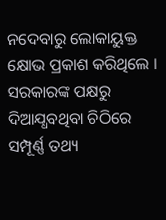ନଦେବାରୁ ଲୋକାୟୁକ୍ତ କ୍ଷୋଭ ପ୍ରକାଶ କରିଥିଲେ । ସରକାରଙ୍କ ପକ୍ଷରୁ ଦିଆଯ୍ଧବଥିବା ଚିଠିରେ ସମ୍ପୂର୍ଣ୍ଣ ତଥ୍ୟ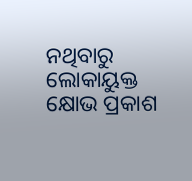ନଥିବାରୁ ଲୋକାୟୁକ୍ତ କ୍ଷୋଭ ପ୍ରକାଶ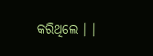କରିଥିଲେ । ।